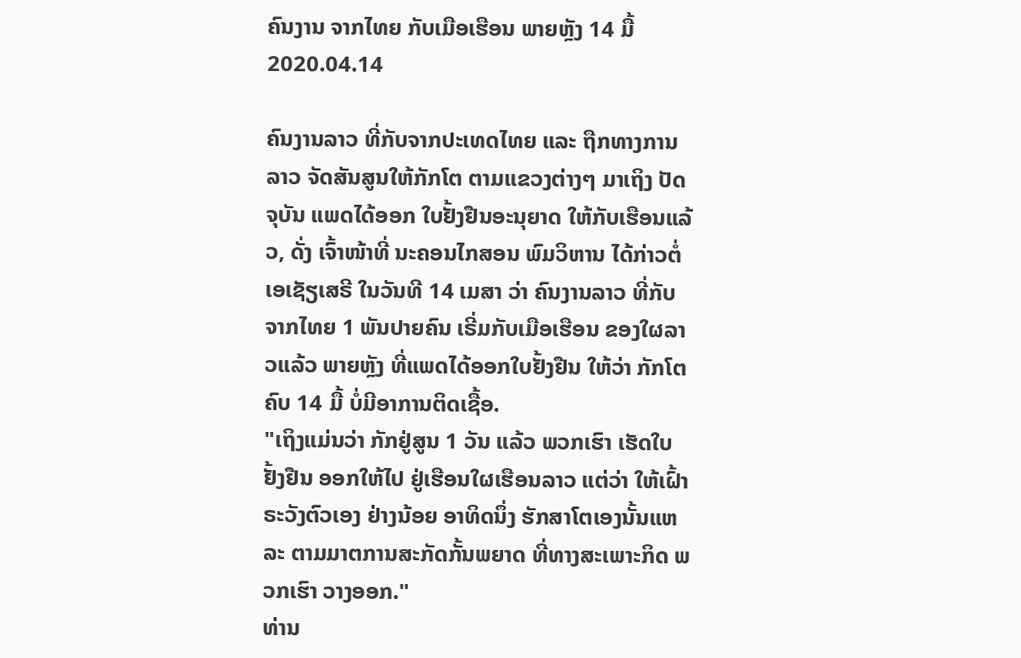ຄົນງານ ຈາກໄທຍ ກັບເມືອເຮືອນ ພາຍຫຼັງ 14 ມື້
2020.04.14

ຄົນງານລາວ ທີ່ກັບຈາກປະເທດໄທຍ ແລະ ຖືກທາງການລາວ ຈັດສັນສູນໃຫ້ກັກໂຕ ຕາມແຂວງຕ່າງໆ ມາເຖິງ ປັດຈຸບັນ ແພດໄດ້ອອກ ໃບຢັ້ງຢືນອະນຸຍາດ ໃຫ້ກັບເຮືອນແລ້ວ, ດັ່ງ ເຈົ້າໜ້າທີ່ ນະຄອນໄກສອນ ພົມວິຫານ ໄດ້ກ່າວຕໍ່ ເອເຊັຽເສຣີ ໃນວັນທີ 14 ເມສາ ວ່າ ຄົນງານລາວ ທີ່ກັບຈາກໄທຍ 1 ພັນປາຍຄົນ ເຣີ່ມກັບເມືອເຮືອນ ຂອງໃຜລາວແລ້ວ ພາຍຫຼັງ ທີ່ແພດໄດ້ອອກໃບຢັ້ງຢືນ ໃຫ້ວ່າ ກັກໂຕຄົບ 14 ມື້ ບໍ່ມີອາການຕິດເຊື້ອ.
"ເຖິງແມ່ນວ່າ ກັກຢູ່ສູນ 1 ວັນ ແລ້ວ ພວກເຮົາ ເຮັດໃບຢັ້ງຢືນ ອອກໃຫ້ໄປ ຢູ່ເຮືອນໃຜເຮືອນລາວ ແຕ່ວ່າ ໃຫ້ເຝົ້າຣະວັງຕົວເອງ ຢ່າງນ້ອຍ ອາທິດນຶ່ງ ຮັກສາໂຕເອງນັ້ນແຫລະ ຕາມມາຕການສະກັດກັ້ນພຍາດ ທີ່ທາງສະເພາະກິດ ພວກເຮົາ ວາງອອກ."
ທ່ານ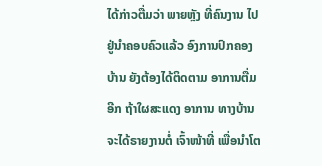ໄດ້ກ່າວຕື່ມວ່າ ພາຍຫຼັງ ທີ່ຄົນງານ ໄປຢູ່ນຳຄອບຄົວແລ້ວ ອົງການປົກຄອງບ້ານ ຍັງຕ້ອງໄດ້ຕິດຕາມ ອາການຕື່ມອີກ ຖ້າໃຜສະແດງ ອາການ ທາງບ້ານ ຈະໄດ້ຣາຍງານຕໍ່ ເຈົ້າໜ້າທີ່ ເພື່ອນຳໂຕ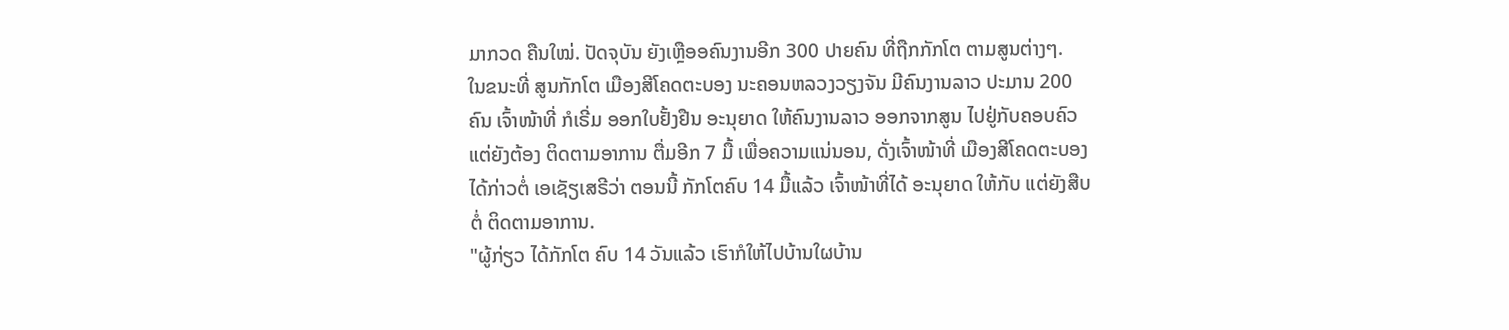ມາກວດ ຄືນໃໝ່. ປັດຈຸບັນ ຍັງເຫຼືອອຄົນງານອີກ 300 ປາຍຄົນ ທີ່ຖືກກັກໂຕ ຕາມສູນຕ່າງໆ.
ໃນຂນະທີ່ ສູນກັກໂຕ ເມືອງສີໂຄດຕະບອງ ນະຄອນຫລວງວຽງຈັນ ມີຄົນງານລາວ ປະມານ 200 ຄົນ ເຈົ້າໜ້າທີ່ ກໍເຣີ່ມ ອອກໃບຢັ້ງຢືນ ອະນຸຍາດ ໃຫ້ຄົນງານລາວ ອອກຈາກສູນ ໄປຢູ່ກັບຄອບຄົວ ແຕ່ຍັງຕ້ອງ ຕິດຕາມອາການ ຕື່ມອີກ 7 ມື້ ເພື່ອຄວາມແນ່ນອນ, ດັ່ງເຈົ້າໜ້າທີ່ ເມືອງສີໂຄດຕະບອງ ໄດ້ກ່າວຕໍ່ ເອເຊັຽເສຣີວ່າ ຕອນນີ້ ກັກໂຕຄົບ 14 ມື້ແລ້ວ ເຈົ້າໜ້າທີ່ໄດ້ ອະນຸຍາດ ໃຫ້ກັບ ແຕ່ຍັງສືບຕໍ່ ຕິດຕາມອາການ.
"ຜູ້ກ່ຽວ ໄດ້ກັກໂຕ ຄົບ 14 ວັນແລ້ວ ເຮົາກໍໃຫ້ໄປບ້ານໃຜບ້ານ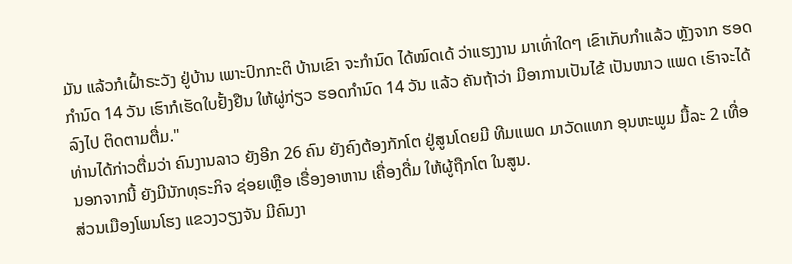ມັນ ແລ້ວກໍເຝົ້າຣະວັງ ຢູ່ບ້ານ ເພາະປົກກະຕິ ບ້ານເຂົາ ຈະກຳນົດ ໄດ້ໝົດເດ້ ວ່າແຮງງານ ມາເທົ່າໃດໆ ເຂົາເກັບກຳແລ້ວ ຫຼັງຈາກ ຮອດກຳນົດ 14 ວັນ ເຮົາກໍເຮັດໃບຢັ້ງຢືນ ໃຫ້ຜູ່ກ່ຽວ ຮອດກຳນົດ 14 ວັນ ແລ້ວ ຄັນຖ້າວ່າ ມີອາການເປັນໄຂ້ ເປັນໜາວ ແພດ ເຮົາຈະໄດ້ລົງໄປ ຕິດຕາມຕື່ມ."
ທ່ານໄດ້ກ່າວຕື່ມວ່າ ຄົນງານລາວ ຍັງອີກ 26 ຄົນ ຍັງຄົງຕ້ອງກັກໂຕ ຢູ່ສູນໂດຍມີ ທີມແພດ ມາວັດແທກ ອຸນຫະພູມ ມື້ລະ 2 ເທື່ອ ນອກຈາກນີ້ ຍັງມີນັກທຸຣະກິຈ ຊ່ອຍເຫຼືອ ເຣື່ອງອາຫານ ເຄື່ອງດື່ມ ໃຫ້ຜູ້ຖືກໂຕ ໃນສູນ.
ສ່ວນເມືອງໂພນໂຮງ ແຂວງວຽງຈັນ ມີຄົນງາ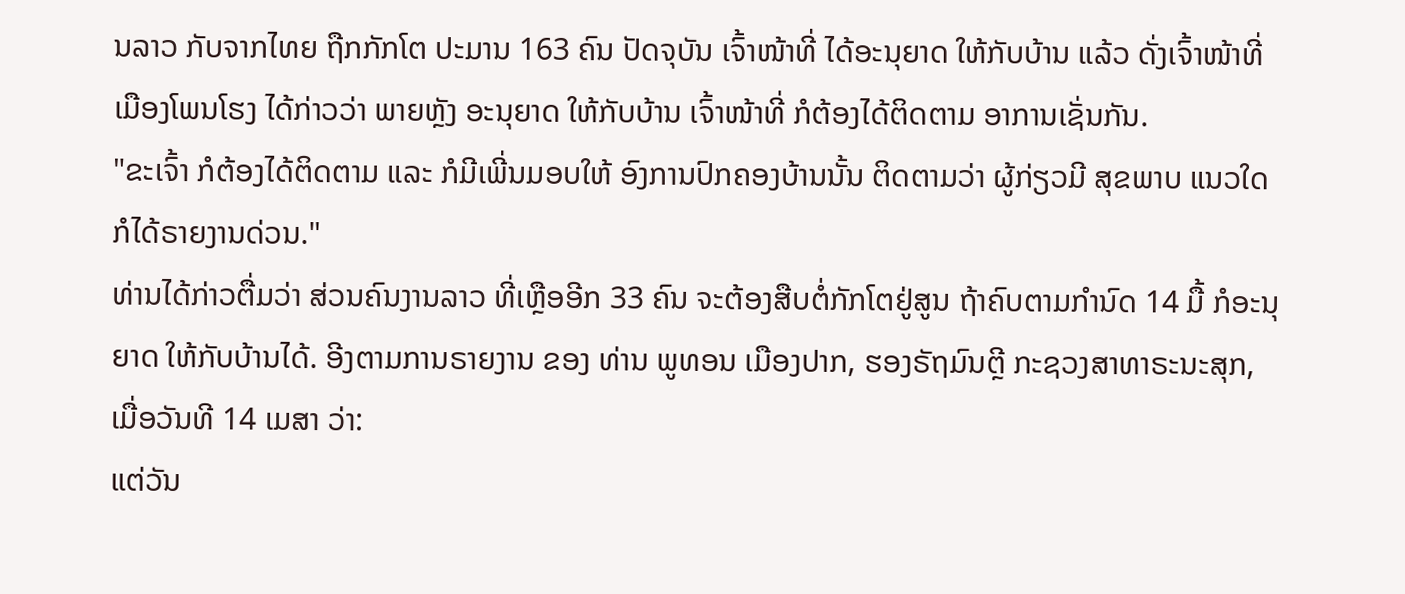ນລາວ ກັບຈາກໄທຍ ຖືກກັກໂຕ ປະມານ 163 ຄົນ ປັດຈຸບັນ ເຈົ້າໜ້າທີ່ ໄດ້ອະນຸຍາດ ໃຫ້ກັບບ້ານ ແລ້ວ ດັ່ງເຈົ້າໜ້າທີ່ ເມືອງໂພນໂຮງ ໄດ້ກ່າວວ່າ ພາຍຫຼັງ ອະນຸຍາດ ໃຫ້ກັບບ້ານ ເຈົ້າໜ້າທີ່ ກໍຕ້ອງໄດ້ຕິດຕາມ ອາການເຊັ່ນກັນ.
"ຂະເຈົ້າ ກໍຕ້ອງໄດ້ຕິດຕາມ ແລະ ກໍມີເພີ່ນມອບໃຫ້ ອົງການປົກຄອງບ້ານນັ້ນ ຕິດຕາມວ່າ ຜູ້ກ່ຽວມີ ສຸຂພາບ ແນວໃດ ກໍໄດ້ຣາຍງານດ່ວນ."
ທ່ານໄດ້ກ່າວຕື່ມວ່າ ສ່ວນຄົນງານລາວ ທີ່ເຫຼືອອີກ 33 ຄົນ ຈະຕ້ອງສືບຕໍ່ກັກໂຕຢູ່ສູນ ຖ້າຄົບຕາມກຳນົດ 14 ມື້ ກໍອະນຸຍາດ ໃຫ້ກັບບ້ານໄດ້. ອີງຕາມການຣາຍງານ ຂອງ ທ່ານ ພູທອນ ເມືອງປາກ, ຮອງຣັຖມົນຕຼີ ກະຊວງສາທາຣະນະສຸກ, ເມື່ອວັນທີ 14 ເມສາ ວ່າ:
ແຕ່ວັນ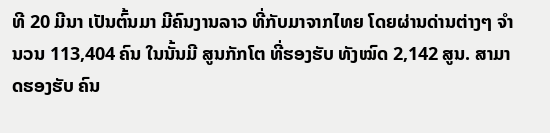ທີ 20 ມີນາ ເປັນຕົ້ນມາ ມີຄົນງານລາວ ທີ່ກັບມາຈາກໄທຍ ໂດຍຜ່ານດ່ານຕ່າງໆ ຈຳນວນ 113,404 ຄົນ ໃນນັ້ນມີ ສູນກັກໂຕ ທີ່ຮອງຮັບ ທັງໝົດ 2,142 ສູນ. ສາມາດຮອງຮັບ ຄົນ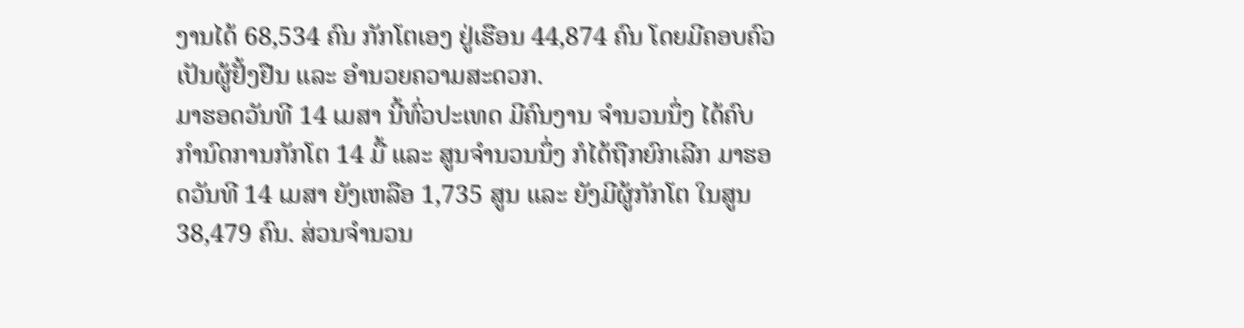ງານໄດ້ 68,534 ຄົນ ກັກໂຕເອງ ຢູ່ເຮືອນ 44,874 ຄົນ ໂດຍມີຄອບຄົວ ເປັນຜູ້ຢັ້ງຢືນ ແລະ ອຳນວຍຄວາມສະດວກ.
ມາຮອດວັນທີ 14 ເມສາ ນີ້ທົ່ວປະເທດ ມີຄົນງານ ຈຳນວນນຶ່ງ ໄດ້ຄົບກຳນົດການກັກໂຕ 14 ມື້ ແລະ ສູນຈຳນວນນຶ່ງ ກໍໄດ້ຖືກຍົກເລີກ ມາຮອດວັນທີ 14 ເມສາ ຍັງເຫລືອ 1,735 ສູນ ແລະ ຍັງມີຜູ້ກັກໂຕ ໃນສູນ 38,479 ຄົນ. ສ່ວນຈຳນວນ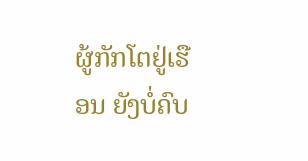ຜູ້ກັກໂຕຢູ່ເຮືອນ ຍັງບໍ່ຄົບ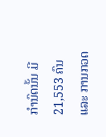ກຳນົດນັ້ນ ມີ 21,553 ຄົນ ແລະ ການກວດ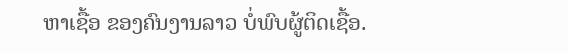ຫາເຊື້ອ ຂອງຄົນງານລາວ ບໍ່ພົບຜູ້ຕິດເຊື້ອ.